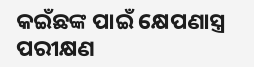କଇଁଛଙ୍କ ପାଇଁ କ୍ଷେପଣାସ୍ତ୍ର ପରୀକ୍ଷଣ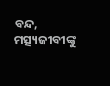ବନ୍ଦ, ମତ୍ସ୍ୟଜୀବୀଙ୍କୁ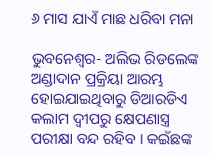୬ ମାସ ଯାଏଁ ମାଛ ଧରିବା ମନା

ଭୁବନେଶ୍ୱର- ଅଲିଭ ରିଡଲେଙ୍କ ଅଣ୍ଡାଦାନ ପ୍ରକ୍ରିୟା ଆରମ୍ଭ ହୋଇଯାଇଥିବାରୁ ଡିଆରଡିଏ କଲାମ ଦ୍ୱୀପରୁ କ୍ଷେପଣାସ୍ତ୍ର ପରୀକ୍ଷା ବନ୍ଦ ରହିବ । କଇଁଛଙ୍କ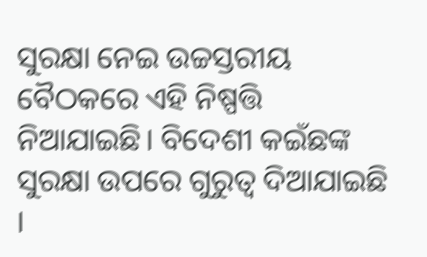ସୁରକ୍ଷା ନେଇ ଉଚ୍ଚସ୍ତରୀୟ ବୈଠକରେ ଏହି ନିଷ୍ପତ୍ତି ନିଆଯାଇଛି। ବିଦେଶୀ କଇଁଛଙ୍କ ସୁରକ୍ଷା ଉପରେ ଗୁରୁତ୍ବ ଦିଆଯାଇଛି ।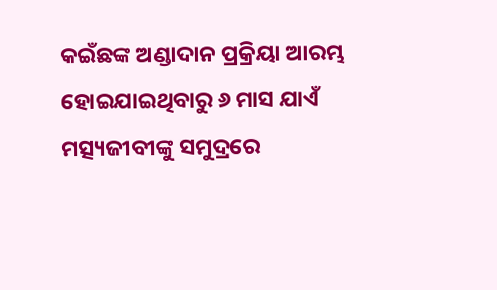କଇଁଛଙ୍କ ଅଣ୍ଡାଦାନ ପ୍ରକ୍ରିୟା ଆରମ୍ଭ ହୋଇଯାଇଥିବାରୁ ୬ ମାସ ଯାଏଁ ମତ୍ସ୍ୟଜୀବୀଙ୍କୁ ସମୁଦ୍ରରେ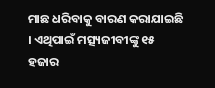ମାଛ ଧରିବାକୁ ବାରଣ କରାଯାଇଛି । ଏଥିପାଇଁ ମତ୍ସ୍ୟଜୀବୀଙ୍କୁ ୧୫ ହଜାର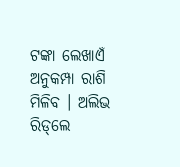ଟଙ୍କା ଲେଖାଏଁ ଅନୁକମ୍ପା ରାଶି ମିଳିବ । ଅଲିଭ ରିଡ୍‌ଲେ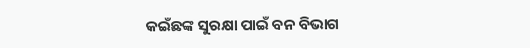କଇଁଛଙ୍କ ସୁରକ୍ଷା ପାଇଁ ବନ ବିଭାଗ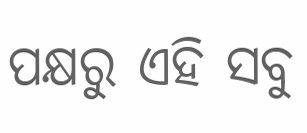ପକ୍ଷରୁ ଏହି ସବୁ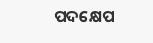ପଦକ୍ଷେପ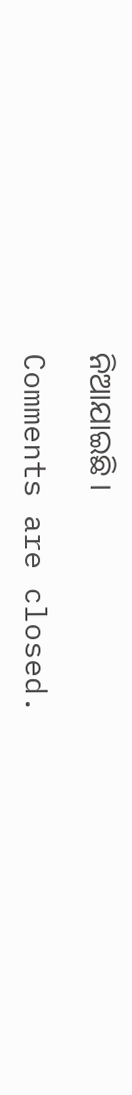ନିଆଯାଇଛି ।

Comments are closed.